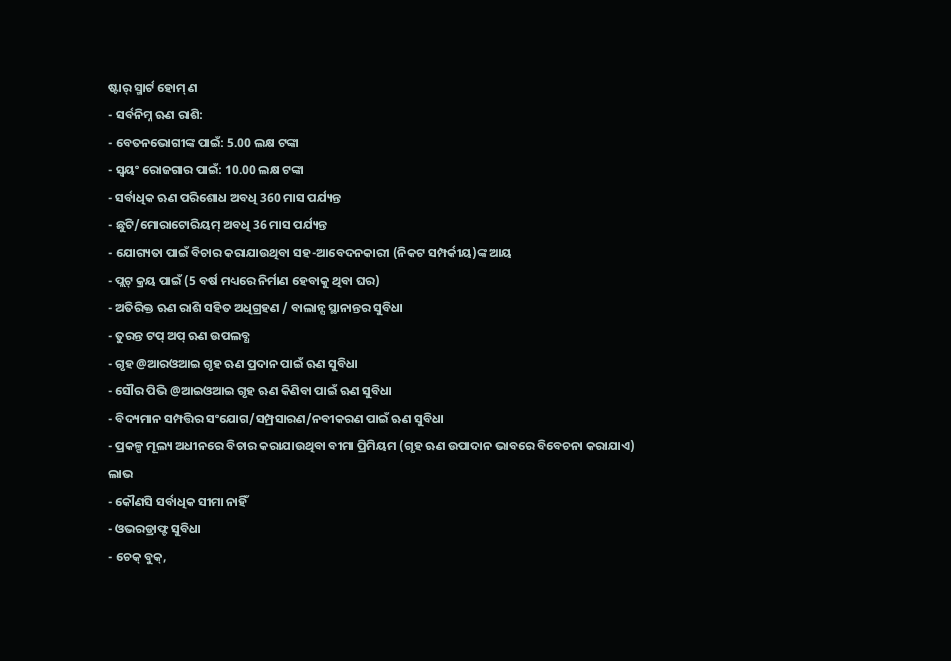ଷ୍ଟାର୍ ସ୍ମାର୍ଟ ହୋମ୍ ଣ
- ସର୍ବନିମ୍ନ ଋଣ ରାଶି:
- ବେତନଭୋଗୀଙ୍କ ପାଇଁ: 5.00 ଲକ୍ଷ ଟଙ୍କା
- ସ୍ୱୟଂ ରୋଜଗାର ପାଇଁ: 10.00 ଲକ୍ଷ ଟଙ୍କା
- ସର୍ବାଧିକ ଋଣ ପରିଶୋଧ ଅବଧି 360 ମାସ ପର୍ଯ୍ୟନ୍ତ
- ଛୁଟି/ମୋରାଟୋରିୟମ୍ ଅବଧି 36 ମାସ ପର୍ଯ୍ୟନ୍ତ
- ଯୋଗ୍ୟତା ପାଇଁ ବିଚାର କରାଯାଉଥିବା ସହ-ଆବେଦନକାରୀ (ନିକଟ ସମ୍ପର୍କୀୟ)ଙ୍କ ଆୟ
- ପ୍ଲଟ୍ କ୍ରୟ ପାଇଁ (5 ବର୍ଷ ମଧ୍ୟରେ ନିର୍ମାଣ ହେବାକୁ ଥିବା ଘର)
- ଅତିରିକ୍ତ ଋଣ ରାଶି ସହିତ ଅଧିଗ୍ରହଣ / ବାଲାନ୍ସ ସ୍ଥାନାନ୍ତର ସୁବିଧା
- ତୁରନ୍ତ ଟପ୍ ଅପ୍ ଋଣ ଉପଲବ୍ଧ
- ଗୃହ @ଆରଓଆଇ ଗୃହ ଋଣ ପ୍ରଦାନ ପାଇଁ ଋଣ ସୁବିଧା
- ସୌର ପିଭି @ଆଇଓଆଇ ଗୃହ ଋଣ କିଣିବା ପାଇଁ ଋଣ ସୁବିଧା
- ବିଦ୍ୟମାନ ସମ୍ପତ୍ତିର ସଂଯୋଗ/ସମ୍ପ୍ରସାରଣ/ନବୀକରଣ ପାଇଁ ଋଣ ସୁବିଧା
- ପ୍ରକଳ୍ପ ମୂଲ୍ୟ ଅଧୀନରେ ବିଚାର କରାଯାଉଥିବା ବୀମା ପ୍ରିମିୟମ (ଗୃହ ଋଣ ଉପାଦାନ ଭାବରେ ବିବେଚନା କରାଯାଏ)
ଲାଭ
- କୌଣସି ସର୍ବାଧିକ ସୀମା ନାହିଁ
- ଓଭରଡ୍ରାଫ୍ଟ ସୁବିଧା
- ଚେକ୍ ବୁକ୍,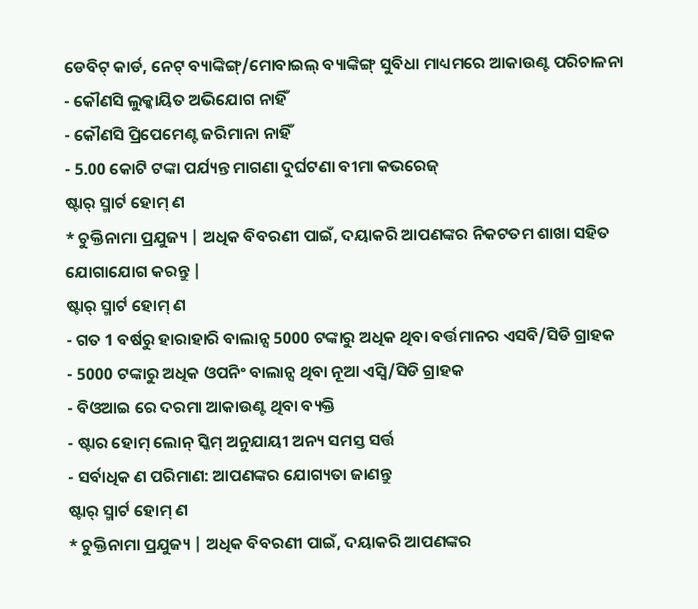ଡେବିଟ୍ କାର୍ଡ, ନେଟ୍ ବ୍ୟାଙ୍କିଙ୍ଗ୍/ମୋବାଇଲ୍ ବ୍ୟାଙ୍କିଙ୍ଗ୍ ସୁବିଧା ମାଧ୍ୟମରେ ଆକାଉଣ୍ଟ ପରିଚାଳନା
- କୌଣସି ଲୁକ୍କାୟିତ ଅଭିଯୋଗ ନାହିଁ
- କୌଣସି ପ୍ରିପେମେଣ୍ଟ ଜରିମାନା ନାହିଁ
- 5.00 କୋଟି ଟଙ୍କା ପର୍ଯ୍ୟନ୍ତ ମାଗଣା ଦୁର୍ଘଟଣା ବୀମା କଭରେଜ୍
ଷ୍ଟାର୍ ସ୍ମାର୍ଟ ହୋମ୍ ଣ
* ଚୁକ୍ତିନାମା ପ୍ରଯୁଜ୍ୟ | ଅଧିକ ବିବରଣୀ ପାଇଁ, ଦୟାକରି ଆପଣଙ୍କର ନିକଟତମ ଶାଖା ସହିତ ଯୋଗାଯୋଗ କରନ୍ତୁ |
ଷ୍ଟାର୍ ସ୍ମାର୍ଟ ହୋମ୍ ଣ
- ଗତ 1 ବର୍ଷରୁ ହାରାହାରି ବାଲାନ୍ସ 5000 ଟଙ୍କାରୁ ଅଧିକ ଥିବା ବର୍ତ୍ତମାନର ଏସବି/ସିଡି ଗ୍ରାହକ
- 5000 ଟଙ୍କାରୁ ଅଧିକ ଓପନିଂ ବାଲାନ୍ସ ଥିବା ନୂଆ ଏସ୍ବି/ସିଡି ଗ୍ରାହକ
- ବିଓଆଇ ରେ ଦରମା ଆକାଉଣ୍ଟ ଥିବା ବ୍ୟକ୍ତି
- ଷ୍ଟାର ହୋମ୍ ଲୋନ୍ ସ୍କିମ୍ ଅନୁଯାୟୀ ଅନ୍ୟ ସମସ୍ତ ସର୍ତ୍ତ
- ସର୍ବାଧିକ ଣ ପରିମାଣ: ଆପଣଙ୍କର ଯୋଗ୍ୟତା ଜାଣନ୍ତୁ
ଷ୍ଟାର୍ ସ୍ମାର୍ଟ ହୋମ୍ ଣ
* ଚୁକ୍ତିନାମା ପ୍ରଯୁଜ୍ୟ | ଅଧିକ ବିବରଣୀ ପାଇଁ, ଦୟାକରି ଆପଣଙ୍କର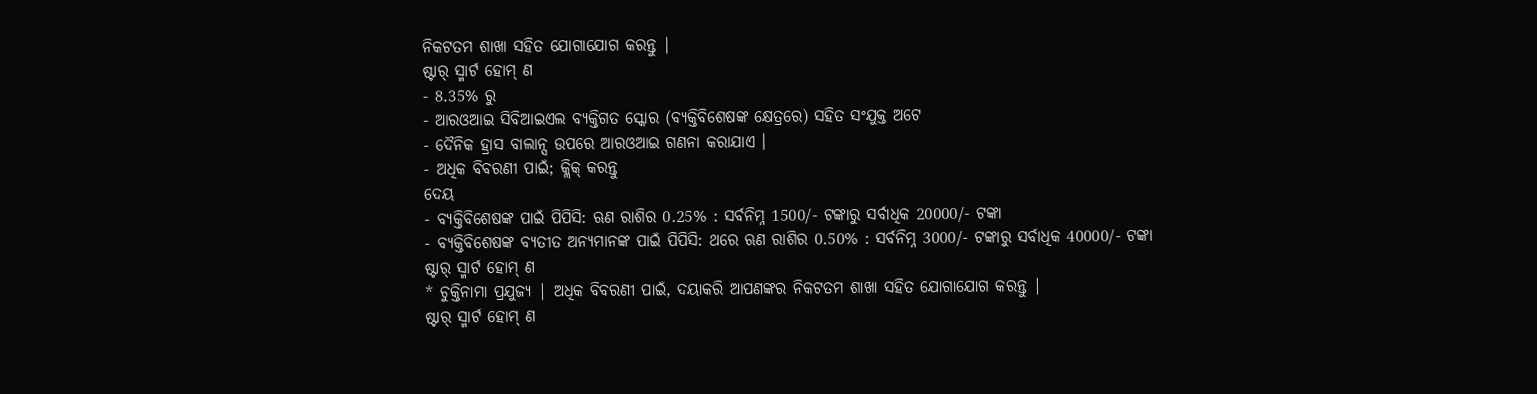ନିକଟତମ ଶାଖା ସହିତ ଯୋଗାଯୋଗ କରନ୍ତୁ |
ଷ୍ଟାର୍ ସ୍ମାର୍ଟ ହୋମ୍ ଣ
- 8.35% ରୁ
- ଆରଓଆଇ ସିବିଆଇଏଲ ବ୍ୟକ୍ତିଗତ ସ୍କୋର (ବ୍ୟକ୍ତିବିଶେଷଙ୍କ କ୍ଷେତ୍ରରେ) ସହିତ ସଂଯୁକ୍ତ ଅଟେ
- ଦୈନିକ ହ୍ରାସ ବାଲାନ୍ସ ଉପରେ ଆରଓଆଇ ଗଣନା କରାଯାଏ ।
- ଅଧିକ ବିବରଣୀ ପାଇଁ; କ୍ଲିକ୍ କରନ୍ତୁ
ଦେୟ
- ବ୍ୟକ୍ତିବିଶେଷଙ୍କ ପାଇଁ ପିପିସି: ଋଣ ରାଶିର 0.25% : ସର୍ବନିମ୍ନ 1500/- ଟଙ୍କାରୁ ସର୍ବାଧିକ 20000/- ଟଙ୍କା
- ବ୍ୟକ୍ତିବିଶେଷଙ୍କ ବ୍ୟତୀତ ଅନ୍ୟମାନଙ୍କ ପାଇଁ ପିପିସି: ଥରେ ଋଣ ରାଶିର 0.50% : ସର୍ବନିମ୍ନ 3000/- ଟଙ୍କାରୁ ସର୍ବାଧିକ 40000/- ଟଙ୍କା
ଷ୍ଟାର୍ ସ୍ମାର୍ଟ ହୋମ୍ ଣ
* ଚୁକ୍ତିନାମା ପ୍ରଯୁଜ୍ୟ | ଅଧିକ ବିବରଣୀ ପାଇଁ, ଦୟାକରି ଆପଣଙ୍କର ନିକଟତମ ଶାଖା ସହିତ ଯୋଗାଯୋଗ କରନ୍ତୁ |
ଷ୍ଟାର୍ ସ୍ମାର୍ଟ ହୋମ୍ ଣ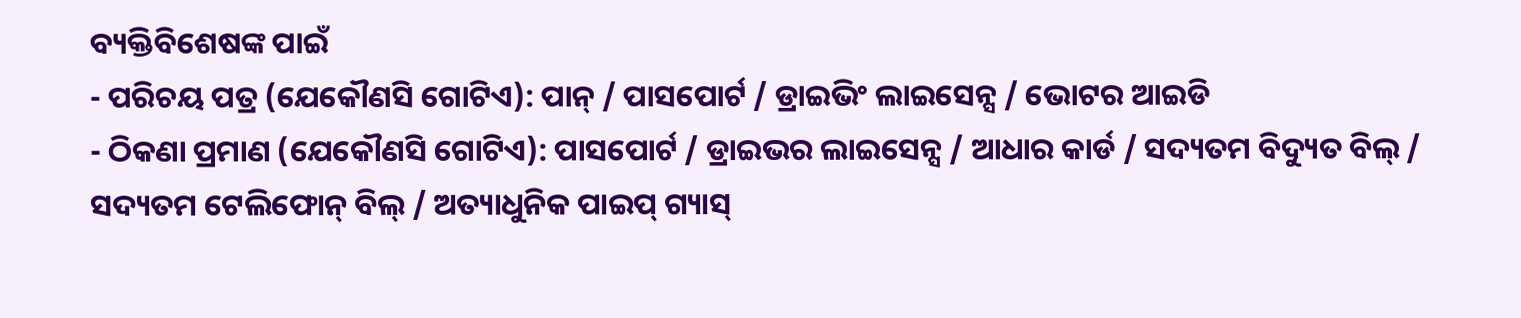ବ୍ୟକ୍ତିବିଶେଷଙ୍କ ପାଇଁ
- ପରିଚୟ ପତ୍ର (ଯେକୌଣସି ଗୋଟିଏ): ପାନ୍ / ପାସପୋର୍ଟ / ଡ୍ରାଇଭିଂ ଲାଇସେନ୍ସ / ଭୋଟର ଆଇଡି
- ଠିକଣା ପ୍ରମାଣ (ଯେକୌଣସି ଗୋଟିଏ): ପାସପୋର୍ଟ / ଡ୍ରାଇଭର ଲାଇସେନ୍ସ / ଆଧାର କାର୍ଡ / ସଦ୍ୟତମ ବିଦ୍ୟୁତ ବିଲ୍ / ସଦ୍ୟତମ ଟେଲିଫୋନ୍ ବିଲ୍ / ଅତ୍ୟାଧୁନିକ ପାଇପ୍ ଗ୍ୟାସ୍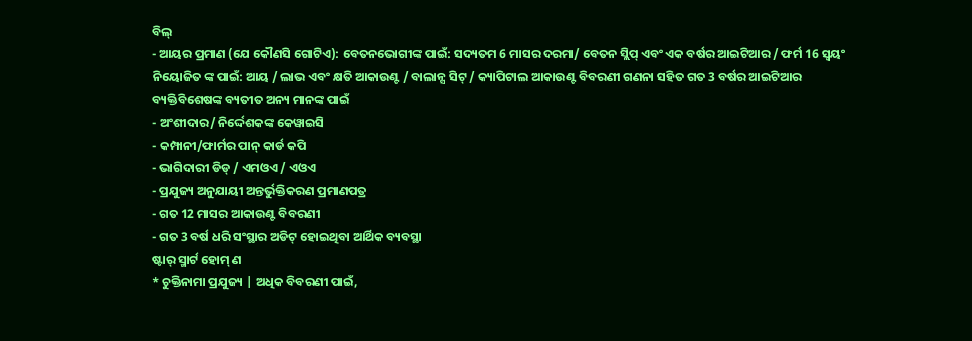ବିଲ୍
- ଆୟର ପ୍ରମାଣ (ଯେ କୌଣସି ଗୋଟିଏ): ବେତନଭୋଗୀଙ୍କ ପାଇଁ: ସଦ୍ୟତମ 6 ମାସର ଦରମା/ ବେତନ ସ୍ଲିପ୍ ଏବଂ ଏକ ବର୍ଷର ଆଇଟିଆର / ଫର୍ମ 16 ସ୍ୱୟଂ ନିୟୋଜିତ ଙ୍କ ପାଇଁ: ଆୟ / ଲାଭ ଏବଂ କ୍ଷତି ଆକାଉଣ୍ଟ / ବାଲାନ୍ସ ସିଟ୍ / କ୍ୟାପିଟାଲ ଆକାଉଣ୍ଟ ବିବରଣୀ ଗଣନା ସହିତ ଗତ 3 ବର୍ଷର ଆଇଟିଆର
ବ୍ୟକ୍ତିବିଶେଷଙ୍କ ବ୍ୟତୀତ ଅନ୍ୟ ମାନଙ୍କ ପାଇଁ
- ଅଂଶୀଦାର/ ନିର୍ଦ୍ଦେଶକଙ୍କ କେୱାଇସି
- କମ୍ପାନୀ/ଫାର୍ମର ପାନ୍ କାର୍ଡ କପି
- ଭାଗିଦାରୀ ଡିଡ୍ / ଏମଓଏ / ଏଓଏ
- ପ୍ରଯୁଜ୍ୟ ଅନୁଯାୟୀ ଅନ୍ତର୍ଭୁକ୍ତିକରଣ ପ୍ରମାଣପତ୍ର
- ଗତ 12 ମାସର ଆକାଉଣ୍ଟ ବିବରଣୀ
- ଗତ 3 ବର୍ଷ ଧରି ସଂସ୍ଥାର ଅଡିଟ୍ ହୋଇଥିବା ଆର୍ଥିକ ବ୍ୟବସ୍ଥା
ଷ୍ଟାର୍ ସ୍ମାର୍ଟ ହୋମ୍ ଣ
* ଚୁକ୍ତିନାମା ପ୍ରଯୁଜ୍ୟ | ଅଧିକ ବିବରଣୀ ପାଇଁ,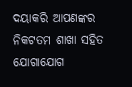ଦୟାକରି ଆପଣଙ୍କର ନିକଟତମ ଶାଖା ସହିତ ଯୋଗାଯୋଗ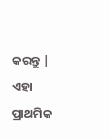କରନ୍ତୁ |
ଏହା ପ୍ରାଥମିକ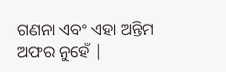ଗଣନା ଏବଂ ଏହା ଅନ୍ତିମ ଅଫର ନୁହେଁ |